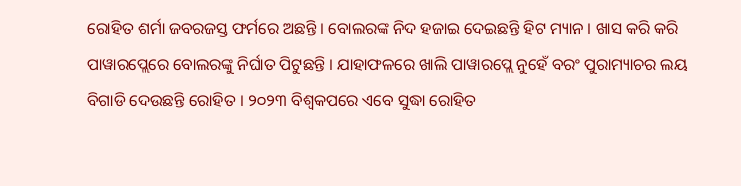ରୋହିତ ଶର୍ମା ଜବରଜସ୍ତ ଫର୍ମରେ ଅଛନ୍ତି । ବୋଲରଙ୍କ ନିଦ ହଜାଇ ଦେଇଛନ୍ତି ହିଟ ମ୍ୟାନ । ଖାସ କରି କରି ପାୱାରପ୍ଲେରେ ବୋଲରଙ୍କୁ ନିର୍ଘାତ ପିଟୁଛନ୍ତି । ଯାହାଫଳରେ ଖାଲି ପାୱାରପ୍ଲେ ନୁହେଁ ବରଂ ପୁରାମ୍ୟାଚର ଲୟ ବିଗାଡି ଦେଉଛନ୍ତି ରୋହିତ । ୨୦୨୩ ବିଶ୍ୱକପରେ ଏବେ ସୁଦ୍ଧା ରୋହିତ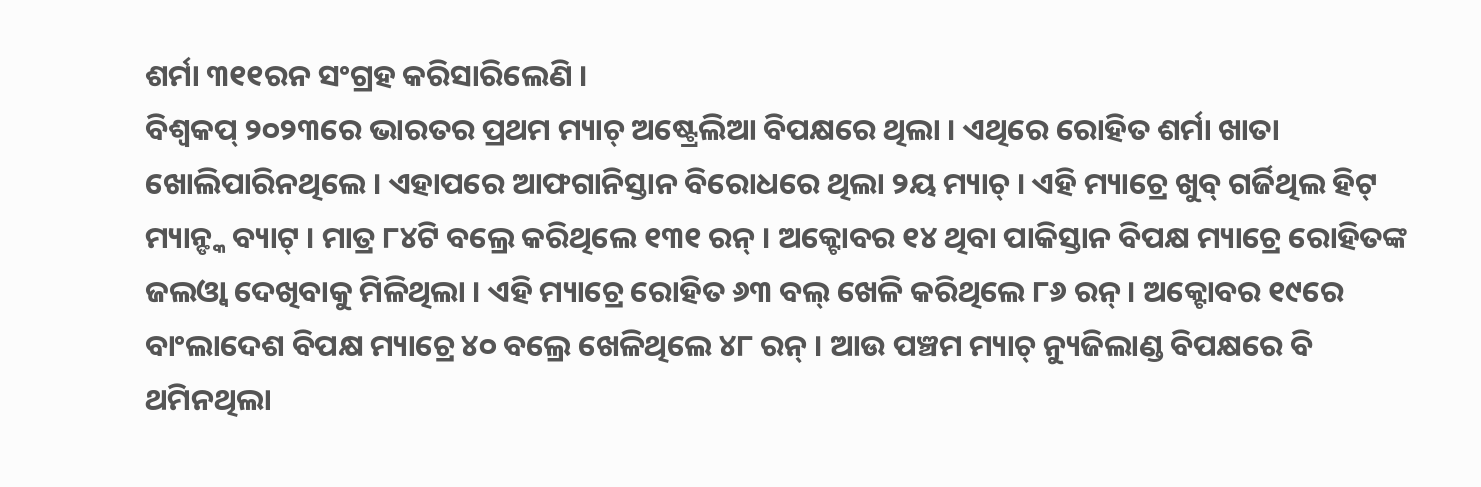ଶର୍ମା ୩୧୧ରନ ସଂଗ୍ରହ କରିସାରିଲେଣି ।
ବିଶ୍ୱକପ୍ ୨୦୨୩ରେ ଭାରତର ପ୍ରଥମ ମ୍ୟାଚ୍ ଅଷ୍ଟ୍ରେଲିଆ ବିପକ୍ଷରେ ଥିଲା । ଏଥିରେ ରୋହିତ ଶର୍ମା ଖାତା ଖୋଲିପାରିନଥିଲେ । ଏହାପରେ ଆଫଗାନିସ୍ତାନ ବିରୋଧରେ ଥିଲା ୨ୟ ମ୍ୟାଚ୍ । ଏହି ମ୍ୟାଚ୍ରେ ଖୁବ୍ ଗର୍ଜିଥିଲ ହିଟ୍ ମ୍ୟାନ୍ଙ୍କ ବ୍ୟାଟ୍ । ମାତ୍ର ୮୪ଟି ବଲ୍ରେ କରିଥିଲେ ୧୩୧ ରନ୍ । ଅକ୍ଟୋବର ୧୪ ଥିବା ପାକିସ୍ତାନ ବିପକ୍ଷ ମ୍ୟାଚ୍ରେ ରୋହିତଙ୍କ ଜଲଓ୍ୱା ଦେଖିବାକୁ ମିଳିଥିଲା । ଏହି ମ୍ୟାଚ୍ରେ ରୋହିତ ୬୩ ବଲ୍ ଖେଳି କରିଥିଲେ ୮୬ ରନ୍ । ଅକ୍ଟୋବର ୧୯ରେ ବାଂଲାଦେଶ ବିପକ୍ଷ ମ୍ୟାଚ୍ରେ ୪୦ ବଲ୍ରେ ଖେଳିଥିଲେ ୪୮ ରନ୍ । ଆଉ ପଞ୍ଚମ ମ୍ୟାଚ୍ ନ୍ୟୁଜିଲାଣ୍ଡ ବିପକ୍ଷରେ ବି ଥମିନଥିଲା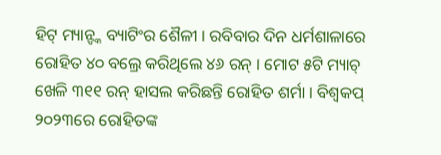ହିଟ୍ ମ୍ୟାନ୍ଙ୍କ ବ୍ୟାଟିଂର ଶୈଳୀ । ରବିବାର ଦିନ ଧର୍ମଶାଳାରେ ରୋହିତ ୪୦ ବଲ୍ରେ କରିଥିଲେ ୪୬ ରନ୍ । ମୋଟ ୫ଟି ମ୍ୟାଚ୍ ଖେଳି ୩୧୧ ରନ୍ ହାସଲ କରିଛନ୍ତି ରୋହିତ ଶର୍ମା । ବିଶ୍ୱକପ୍ ୨୦୨୩ରେ ରୋହିତଙ୍କ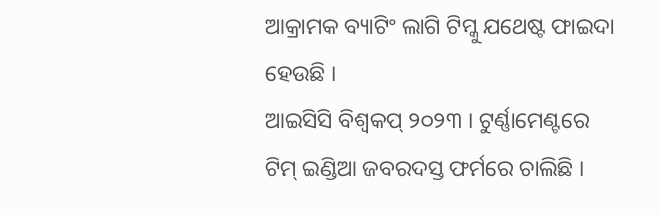ଆକ୍ରାମକ ବ୍ୟାଟିଂ ଲାଗି ଟିମ୍କୁ ଯଥେଷ୍ଟ ଫାଇଦା ହେଉଛି ।
ଆଇସିସି ବିଶ୍ୱକପ୍ ୨୦୨୩ । ଟୁର୍ଣ୍ଣାମେଣ୍ଟରେ ଟିମ୍ ଇଣ୍ଡିଆ ଜବରଦସ୍ତ ଫର୍ମରେ ଚାଲିଛି ।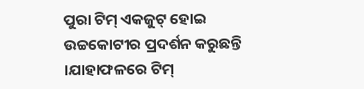ପୁରା ଟିମ୍ ଏକଜୁଟ୍ ହୋଇ ଉଚ୍ଚକୋଟୀର ପ୍ରଦର୍ଶନ କରୁଛନ୍ତି ।ଯାହାଫଳରେ ଟିମ୍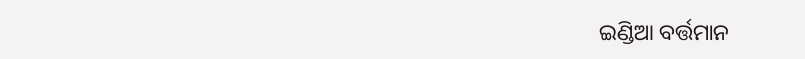ଇଣ୍ଡିଆ ବର୍ତ୍ତମାନ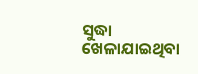ସୁଦ୍ଧା ଖେଳାଯାଇଥିବା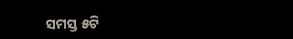ସମସ୍ତ ୫ଟି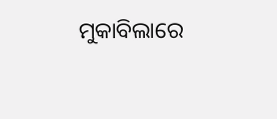ମୁକାବିଲାରେ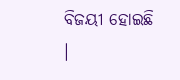ବିଜୟୀ ହୋଇଛି ।